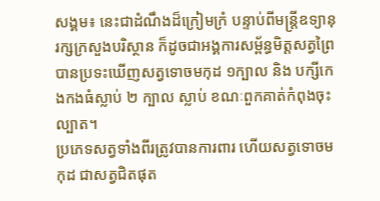សង្គម៖ នេះជាដំណឹងដ៏ក្រៀមក្រំ បន្ទាប់ពីមន្រ្តីឧទ្យានុរក្សក្រសួងបរិស្ថាន ក៏ដូចជាអង្គការសម្ព័ន្ធមិត្តសត្វព្រៃ បានប្រទះឃើញសត្វទោចមកុដ ១ក្បាល និង បក្សីកេងកងធំស្លាប់ ២ ក្បាល ស្លាប់ ខណៈពួកគាត់កំពុងចុះល្បាត។
ប្រភេទសត្វទាំងពីរត្រូវបានការពារ ហើយសត្វទោចមកុដ ជាសត្វជិតផុត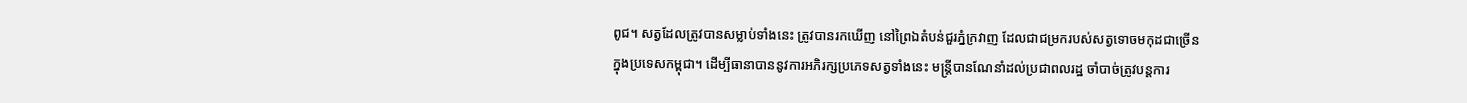ពូជ។ សត្វដែលត្រូវបានសម្លាប់ទាំងនេះ ត្រូវបានរកឃើញ នៅព្រៃឯតំបន់ជួរភ្នំក្រវាញ ដែលជាជម្រករបស់សត្វទោចមកុដជាច្រើន ក្នុងប្រទេសកម្ពុជា។ ដើម្បីធានាបាននូវការអភិរក្សប្រភេទសត្វទាំងនេះ មន្ត្រីបានណែនាំដល់ប្រជាពលរដ្ឋ ចាំបាច់ត្រូវបន្តការ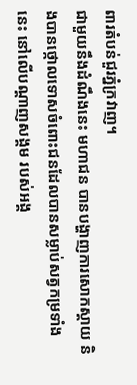ពារតំបន់ជួរភ្នំក្រវាញ។
ជាមួយនឹងដំណឹងនេះ មហាជន បានបង្ហាញការសោកស្ដាយ និងបានថ្កោលទោសចំពោះជនដែលបានសម្លាប់សត្វកម្រទាំងនេះ នៅលើបណ្ដាញសង្គម របស់អង្គ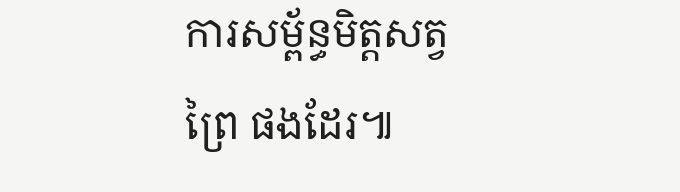ការសម្ព័ន្ធមិត្តសត្វព្រៃ ផងដែរ៕